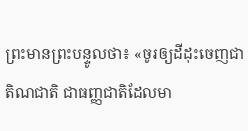ព្រះមានព្រះបន្ទូលថា៖ «ចូរឲ្យដីដុះចេញជាតិណជាតិ ជាធញ្ញជាតិដែលមា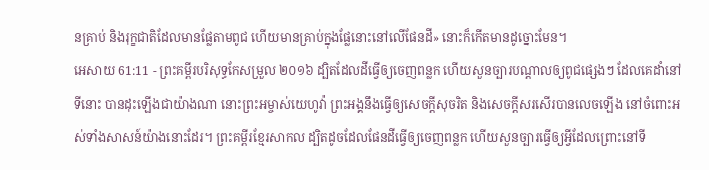នគ្រាប់ និងរុក្ខជាតិដែលមានផ្លែតាមពូជ ហើយមានគ្រាប់ក្នុងផ្លែនោះនៅលើផែនដី» នោះក៏កើតមានដូច្នោះមែន។
អេសាយ 61:11 - ព្រះគម្ពីរបរិសុទ្ធកែសម្រួល ២០១៦ ដ្បិតដែលដីធ្វើឲ្យចេញពន្លក ហើយសួនច្បារបណ្ដាលឲ្យពូជផ្សេងៗ ដែលគេដាំនៅទីនោះ បានដុះឡើងជាយ៉ាងណា នោះព្រះអម្ចាស់យេហូវ៉ា ព្រះអង្គនឹងធ្វើឲ្យសេចក្ដីសុចរិត និងសេចក្ដីសរសើរបានលេចឡើង នៅចំពោះអស់ទាំងសាសន៍យ៉ាងនោះដែរ។ ព្រះគម្ពីរខ្មែរសាកល ដ្បិតដូចដែលផែនដីធ្វើឲ្យចេញពន្លក ហើយសួនច្បារធ្វើឲ្យអ្វីដែលព្រោះនៅទី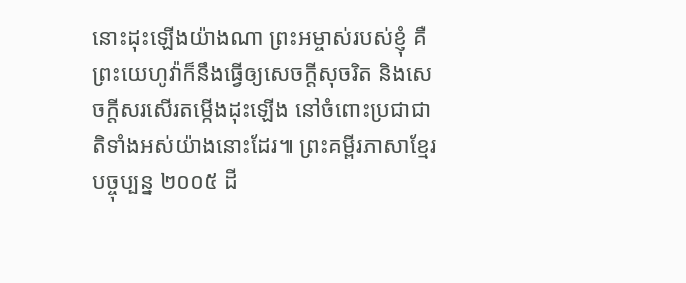នោះដុះឡើងយ៉ាងណា ព្រះអម្ចាស់របស់ខ្ញុំ គឺព្រះយេហូវ៉ាក៏នឹងធ្វើឲ្យសេចក្ដីសុចរិត និងសេចក្ដីសរសើរតម្កើងដុះឡើង នៅចំពោះប្រជាជាតិទាំងអស់យ៉ាងនោះដែរ៕ ព្រះគម្ពីរភាសាខ្មែរបច្ចុប្បន្ន ២០០៥ ដី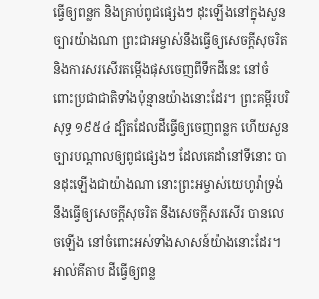ធ្វើឲ្យពន្លក និងគ្រាប់ពូជផ្សេងៗ ដុះឡើងនៅក្នុងសួនច្បារយ៉ាងណា ព្រះជាអម្ចាស់នឹងធ្វើឲ្យសេចក្ដីសុចរិត និងការសរសើរតម្កើងផុសចេញពីទឹកដីនេះ នៅចំពោះប្រជាជាតិទាំងប៉ុន្មានយ៉ាងនោះដែរ។ ព្រះគម្ពីរបរិសុទ្ធ ១៩៥៤ ដ្បិតដែលដីធ្វើឲ្យចេញពន្លក ហើយសួនច្បារបណ្តាលឲ្យពូជផ្សេងៗ ដែលគេដាំនៅទីនោះ បានដុះឡើងជាយ៉ាងណា នោះព្រះអម្ចាស់យេហូវ៉ាទ្រង់នឹងធ្វើឲ្យសេចក្ដីសុចរិត នឹងសេចក្ដីសរសើរ បានលេចឡើង នៅចំពោះអស់ទាំងសាសន៍យ៉ាងនោះដែរ។ អាល់គីតាប ដីធ្វើឲ្យពន្ល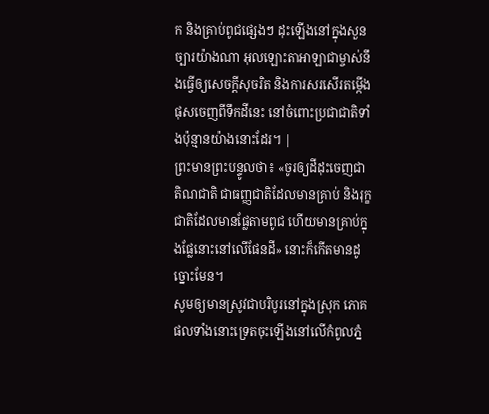ក និងគ្រាប់ពូជផ្សេងៗ ដុះឡើងនៅក្នុងសួនច្បារយ៉ាងណា អុលឡោះតាអាឡាជាម្ចាស់នឹងធ្វើឲ្យសេចក្ដីសុចរិត និងការសរសើរតម្កើងផុសចេញពីទឹកដីនេះ នៅចំពោះប្រជាជាតិទាំងប៉ុន្មានយ៉ាងនោះដែរ។ |
ព្រះមានព្រះបន្ទូលថា៖ «ចូរឲ្យដីដុះចេញជាតិណជាតិ ជាធញ្ញជាតិដែលមានគ្រាប់ និងរុក្ខជាតិដែលមានផ្លែតាមពូជ ហើយមានគ្រាប់ក្នុងផ្លែនោះនៅលើផែនដី» នោះក៏កើតមានដូច្នោះមែន។
សូមឲ្យមានស្រូវជាបរិបូរនៅក្នុងស្រុក ភោគផលទាំងនោះទ្រេតចុះឡើងនៅលើកំពូលភ្នំ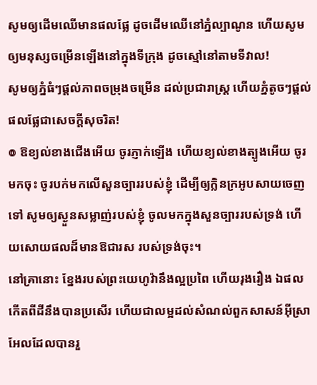សូមឲ្យដើមឈើមានផលផ្លែ ដូចដើមឈើនៅភ្នំល្បាណូន ហើយសូមឲ្យមនុស្សចម្រើនឡើងនៅក្នុងទីក្រុង ដូចស្មៅនៅតាមទីវាល!
សូមឲ្យភ្នំធំៗផ្ដល់ភាពចម្រុងចម្រើន ដល់ប្រជារាស្ត្រ ហើយភ្នំតូចៗផ្ដល់ផលផ្លែជាសេចក្ដីសុចរិត!
៙ ឱខ្យល់ខាងជើងអើយ ចូរភ្ញាក់ឡើង ហើយខ្យល់ខាងត្បូងអើយ ចូរមកចុះ ចូរបក់មកលើសួនច្បាររបស់ខ្ញុំ ដើម្បីឲ្យក្លិនក្រអូបសាយចេញទៅ សូមឲ្យស្ងួនសម្លាញ់របស់ខ្ញុំ ចូលមកក្នុងសួនច្បាររបស់ទ្រង់ ហើយសោយផលដ៏មានឱជារស របស់ទ្រង់ចុះ។
នៅគ្រានោះ ខ្នែងរបស់ព្រះយេហូវ៉ានឹងល្អប្រពៃ ហើយរុងរឿង ឯផលកើតពីដីនឹងបានប្រសើរ ហើយជាលម្អដល់សំណល់ពួកសាសន៍អ៊ីស្រាអែលដែលបានរួ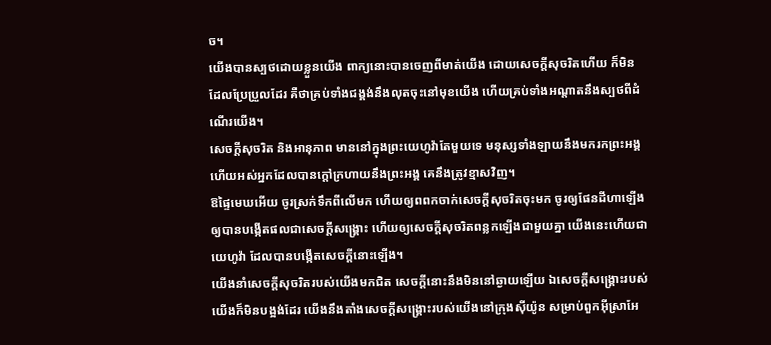ច។
យើងបានស្បថដោយខ្លួនយើង ពាក្យនោះបានចេញពីមាត់យើង ដោយសេចក្ដីសុចរិតហើយ ក៏មិនដែលប្រែប្រួលដែរ គឺថាគ្រប់ទាំងជង្គង់នឹងលុតចុះនៅមុខយើង ហើយគ្រប់ទាំងអណ្ដាតនឹងស្បថពីដំណើរយើង។
សេចក្ដីសុចរិត និងអានុភាព មាននៅក្នុងព្រះយេហូវ៉ាតែមួយទេ មនុស្សទាំងឡាយនឹងមករកព្រះអង្គ ហើយអស់អ្នកដែលបានក្តៅក្រហាយនឹងព្រះអង្គ គេនឹងត្រូវខ្មាសវិញ។
ឱផ្ទៃមេឃអើយ ចូរស្រក់ទឹកពីលើមក ហើយឲ្យពពកចាក់សេចក្ដីសុចរិតចុះមក ចូរឲ្យផែនដីហាឡើង ឲ្យបានបង្កើតផលជាសេចក្ដីសង្គ្រោះ ហើយឲ្យសេចក្ដីសុចរិតពន្លកឡើងជាមួយគ្នា យើងនេះហើយជាយេហូវ៉ា ដែលបានបង្កើតសេចក្ដីនោះឡើង។
យើងនាំសេចក្ដីសុចរិតរបស់យើងមកជិត សេចក្ដីនោះនឹងមិននៅឆ្ងាយឡើយ ឯសេចក្ដីសង្គ្រោះរបស់យើងក៏មិនបង្អង់ដែរ យើងនឹងតាំងសេចក្ដីសង្គ្រោះរបស់យើងនៅក្រុងស៊ីយ៉ូន សម្រាប់ពួកអ៊ីស្រាអែ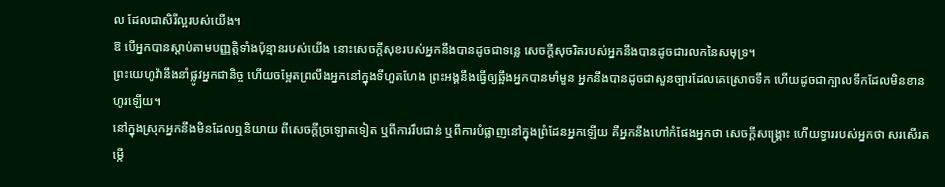ល ដែលជាសិរីល្អរបស់យើង។
ឱ បើអ្នកបានស្តាប់តាមបញ្ញត្តិទាំងប៉ុន្មានរបស់យើង នោះសេចក្ដីសុខរបស់អ្នកនឹងបានដូចជាទន្លេ សេចក្ដីសុចរិតរបស់អ្នកនឹងបានដូចជារលកនៃសមុទ្រ។
ព្រះយេហូវ៉ានឹងនាំផ្លូវអ្នកជានិច្ច ហើយចម្អែតព្រលឹងអ្នកនៅក្នុងទីហួតហែង ព្រះអង្គនឹងធ្វើឲ្យឆ្អឹងអ្នកបានមាំមួន អ្នកនឹងបានដូចជាសួនច្បារដែលគេស្រោចទឹក ហើយដូចជាក្បាលទឹកដែលមិនខានហូរឡើយ។
នៅក្នុងស្រុកអ្នកនឹងមិនដែលឮនិយាយ ពីសេចក្ដីច្រឡោតទៀត ឬពីការរឹបជាន់ ឬពីការបំផ្លាញនៅក្នុងព្រំដែនអ្នកឡើយ គឺអ្នកនឹងហៅកំផែងអ្នកថា សេចក្ដីសង្គ្រោះ ហើយទ្វាររបស់អ្នកថា សរសើរតម្កើ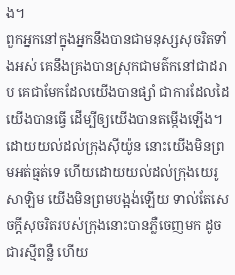ង។
ពួកអ្នកនៅក្នុងអ្នកនឹងបានជាមនុស្សសុចរិតទាំងអស់ គេនឹងគ្រងបានស្រុកជាមត៌កនៅជាដរាប គេជាមែកដែលយើងបានផ្សាំ ជាការដែលដៃយើងបានធ្វើ ដើម្បីឲ្យយើងបានតម្កើងឡើង។
ដោយយល់ដល់ក្រុងស៊ីយ៉ូន នោះយើងមិនព្រមអត់ធ្មត់ទេ ហើយដោយយល់ដល់ក្រុងយេរូសាឡិម យើងមិនព្រមបង្អង់ឡើយ ទាល់តែសេចក្ដីសុចរិតរបស់ក្រុងនោះបានភ្លឺចេញមក ដូចជារស្មីពន្លឺ ហើយ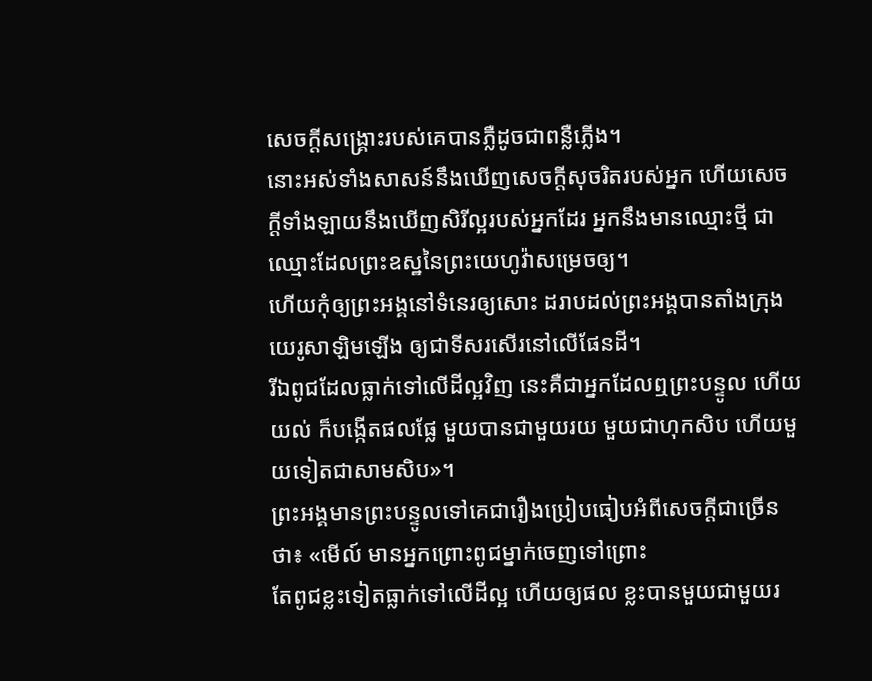សេចក្ដីសង្គ្រោះរបស់គេបានភ្លឺដូចជាពន្លឺភ្លើង។
នោះអស់ទាំងសាសន៍នឹងឃើញសេចក្ដីសុចរិតរបស់អ្នក ហើយសេចក្ដីទាំងឡាយនឹងឃើញសិរីល្អរបស់អ្នកដែរ អ្នកនឹងមានឈ្មោះថ្មី ជាឈ្មោះដែលព្រះឧស្ឋនៃព្រះយេហូវ៉ាសម្រេចឲ្យ។
ហើយកុំឲ្យព្រះអង្គនៅទំនេរឲ្យសោះ ដរាបដល់ព្រះអង្គបានតាំងក្រុងយេរូសាឡិមឡើង ឲ្យជាទីសរសើរនៅលើផែនដី។
រីឯពូជដែលធ្លាក់ទៅលើដីល្អវិញ នេះគឺជាអ្នកដែលឮព្រះបន្ទូល ហើយយល់ ក៏បង្កើតផលផ្លែ មួយបានជាមួយរយ មួយជាហុកសិប ហើយមួយទៀតជាសាមសិប»។
ព្រះអង្គមានព្រះបន្ទូលទៅគេជារឿងប្រៀបធៀបអំពីសេចក្ដីជាច្រើនថា៖ «មើល៍ មានអ្នកព្រោះពូជម្នាក់ចេញទៅព្រោះ
តែពូជខ្លះទៀតធ្លាក់ទៅលើដីល្អ ហើយឲ្យផល ខ្លះបានមួយជាមួយរ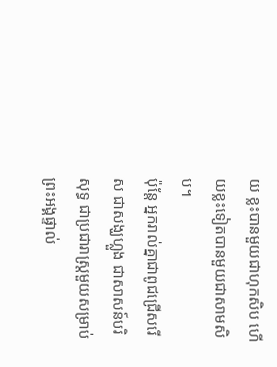យ ខ្លះបានមួយជាហុកសិប ហើយខ្លះទៀតបានមួយជាសាមសិប។
ប៉ុន្តែ អ្នករាល់គ្នាជាពូជជ្រើសរើស ជាសង្ឃហ្លួង ជាសាសន៍បរិសុទ្ធ ជាប្រជារាស្ត្រមួយសម្រាប់ព្រះអង្គផ្ទាល់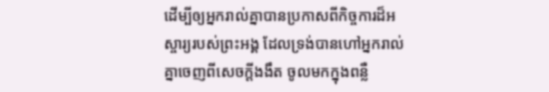ដើម្បីឲ្យអ្នករាល់គ្នាបានប្រកាសពីកិច្ចការដ៏អស្ចារ្យរបស់ព្រះអង្គ ដែលទ្រង់បានហៅអ្នករាល់គ្នាចេញពីសេចក្តីងងឹត ចូលមកក្នុងពន្លឺ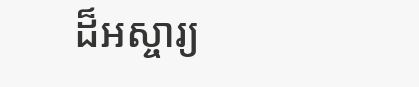ដ៏អស្ចារ្យ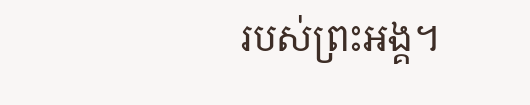របស់ព្រះអង្គ។